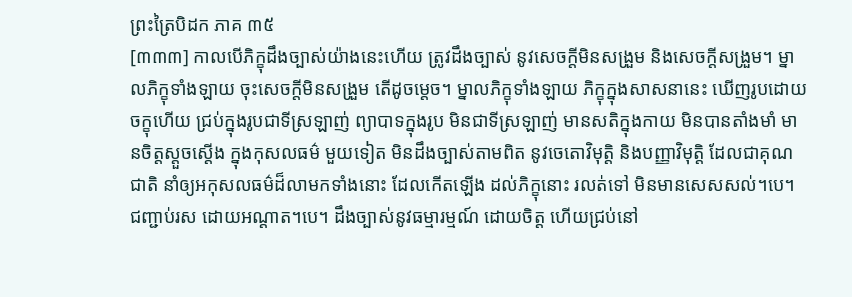ព្រះត្រៃបិដក ភាគ ៣៥
[៣៣៣] កាលបើភិក្ខុដឹងច្បាស់យ៉ាងនេះហើយ ត្រូវដឹងច្បាស់ នូវសេចក្តីមិនសង្រួម និងសេចក្តីសង្រួម។ ម្នាលភិក្ខុទាំងឡាយ ចុះសេចក្តីមិនសង្រួម តើដូចម្តេច។ ម្នាលភិក្ខុទាំងឡាយ ភិក្ខុក្នុងសាសនានេះ ឃើញរូបដោយចក្ខុហើយ ជ្រប់ក្នុងរូបជាទីស្រឡាញ់ ព្យាបាទក្នុងរូប មិនជាទីស្រឡាញ់ មានសតិក្នុងកាយ មិនបានតាំងមាំ មានចិត្តស្តួចស្តើង ក្នុងកុសលធម៌ មួយទៀត មិនដឹងច្បាស់តាមពិត នូវចេតោវិមុត្តិ និងបញ្ញាវិមុត្តិ ដែលជាគុណជាតិ នាំឲ្យអកុសលធម៌ដ៏លាមកទាំងនោះ ដែលកើតឡើង ដល់ភិក្ខុនោះ រលត់ទៅ មិនមានសេសសល់។បេ។ ជញ្ជាប់រស ដោយអណ្តាត។បេ។ ដឹងច្បាស់នូវធម្មារម្មណ៍ ដោយចិត្ត ហើយជ្រប់នៅ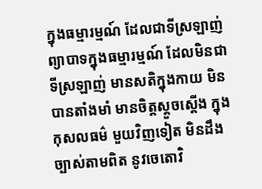ក្នុងធម្មារម្មណ៍ ដែលជាទីស្រឡាញ់ ព្យាបាទក្នុងធម្មារម្មណ៍ ដែលមិនជាទីស្រឡាញ់ មានសតិក្នុងកាយ មិនបានតាំងមាំ មានចិត្តស្តួចស្តើង ក្នុងកុសលធម៌ មួយវិញទៀត មិនដឹងច្បាស់តាមពិត នូវចេតោវិ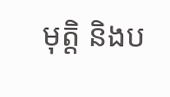មុត្តិ និងប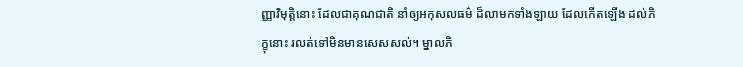ញ្ញាវិមុត្តិនោះ ដែលជាគុណជាតិ នាំឲ្យអកុសលធម៌ ដ៏លាមកទាំងឡាយ ដែលកើតឡើង ដល់ភិក្ខុនោះ រលត់ទៅមិនមានសេសសល់។ ម្នាលភិ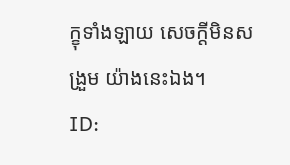ក្ខុទាំងឡាយ សេចក្តីមិនសង្រួម យ៉ាងនេះឯង។
ID: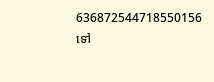636872544718550156
ទៅ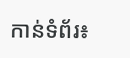កាន់ទំព័រ៖